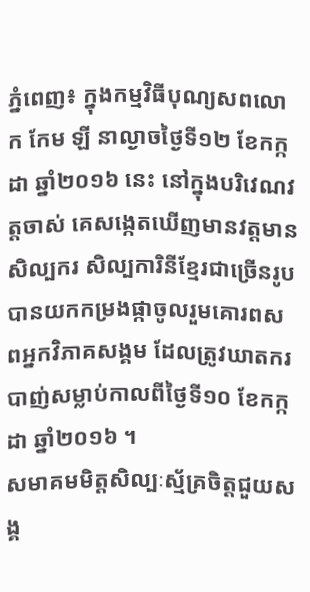ភ្នំពេញ៖ ក្នុងកម្មវិធីបុណ្យសពលោក កែម ឡី នាល្ងាចថ្ងៃទី១២ ខែកក្កដា ឆ្នាំ២០១៦ នេះ នៅក្នុងបរិវេណវត្តចាស់ គេសង្កេតឃើញមានវត្ដមានសិល្បករ សិល្បការិនីខ្មែរជាច្រើនរូប បានយកកម្រងផ្កាចូលរួមគោរពសពអ្នកវិភាគសង្គម ដែលត្រូវឃាតករបាញ់សម្លាប់កាលពីថ្ងៃទី១០ ខែកក្កដា ឆ្នាំ២០១៦ ។
សមាគមមិត្តសិល្បៈស្ម័គ្រចិត្តជួយសង្គ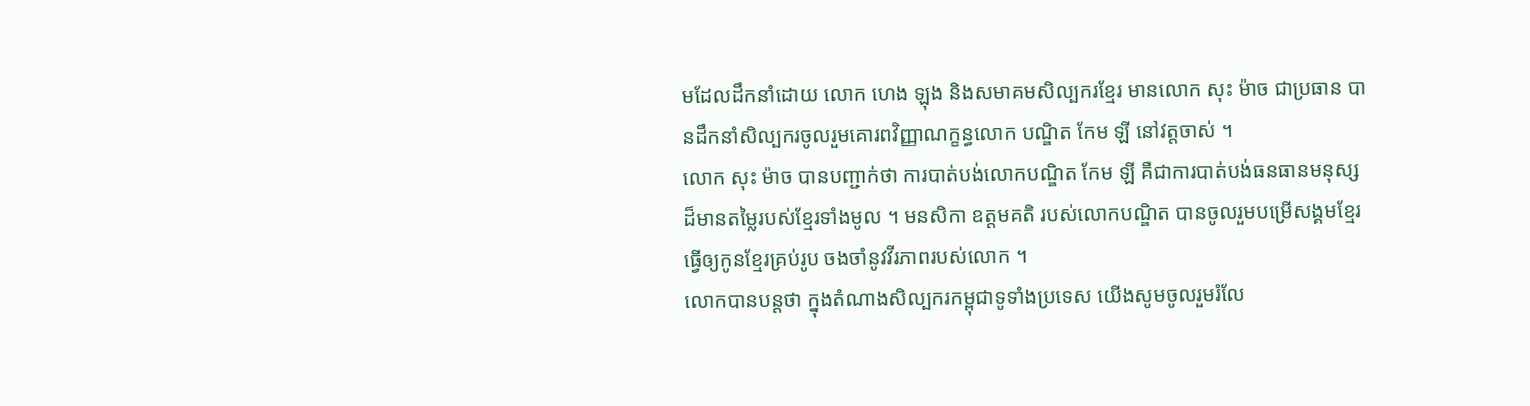មដែលដឹកនាំដោយ លោក ហេង ឡុង និងសមាគមសិល្បករខ្មែរ មានលោក សុះ ម៉ាច ជាប្រធាន បានដឹកនាំសិល្បករចូលរួមគោរពវិញ្ញាណក្ខន្ធលោក បណ្ឌិត កែម ឡី នៅវត្តចាស់ ។
លោក សុះ ម៉ាច បានបញ្ជាក់ថា ការបាត់បង់លោកបណ្ឌិត កែម ឡី គឺជាការបាត់បង់ធនធានមនុស្សដ៏មានតម្លៃរបស់ខ្មែរទាំងមូល ។ មនសិកា ឧត្តមគតិ របស់លោកបណ្ឌិត បានចូលរួមបម្រើសង្គមខ្មែរ ធ្វើឲ្យកូនខ្មែរគ្រប់រូប ចងចាំនូវវីរភាពរបស់លោក ។
លោកបានបន្ដថា ក្នុងតំណាងសិល្បករកម្ពុជាទូទាំងប្រទេស យើងសូមចូលរួមរំលែ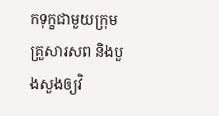កទុក្ខជាមួយក្រុមគ្រួសារសព និងបួងសួងឲ្យវិ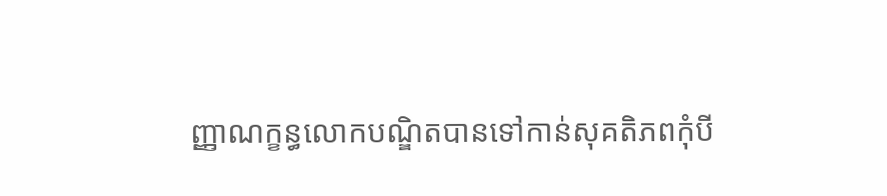ញ្ញាណក្ខន្ធលោកបណ្ឌិតបានទៅកាន់សុគតិភពកុំបី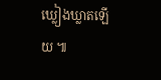ឃ្លៀងឃ្លាតឡើយ ៕